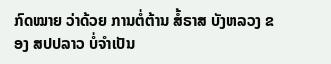ກົດໝາຍ ວ່າດ້ວຍ ການຕໍ່ຕ້ານ ສໍ້ຣາສ ບັງຫລວງ ຂອງ ສປປລາວ ບໍ່ຈໍາເປັນ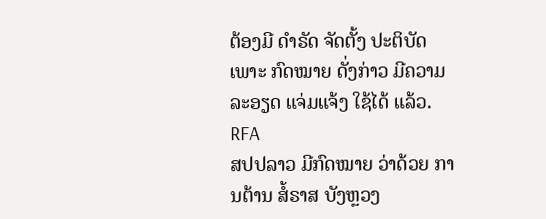ຕ້ອງມີ ດໍາຣັດ ຈັດຕັ້ງ ປະຕິບັດ ເພາະ ກົດໝາຍ ດັ່ງກ່າວ ມີຄວາມ ລະອຽດ ແຈ່ມແຈ້ງ ໃຊ້ໄດ້ ແລ້ວ.
RFA
ສປປລາວ ມີກົດໝາຍ ວ່າດ້ວຍ ການຕ້ານ ສໍ້ຣາສ ບັງຫຼວງ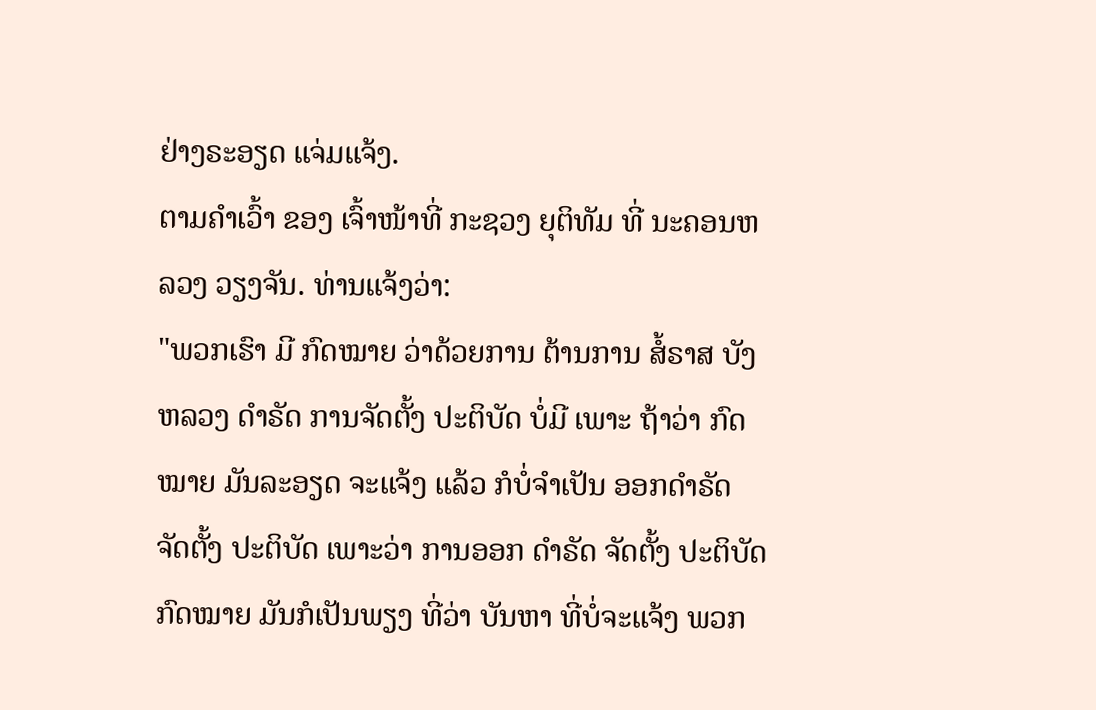ຢ່າງຣະອຽດ ແຈ່ມແຈ້ງ.
ຕາມຄໍາເວົ້າ ຂອງ ເຈົ້າໜ້າທີ່ ກະຊວງ ຍຸຕິທັມ ທີ່ ນະຄອນຫລວງ ວຽງຈັນ. ທ່ານແຈ້ງວ່າ:
"ພວກເຮົາ ມີ ກົດໝາຍ ວ່າດ້ວຍການ ຕ້ານການ ສໍ້ຣາສ ບັງຫລວງ ດໍາຣັດ ການຈັດຕັ້ງ ປະຕິບັດ ບໍ່ມີ ເພາະ ຖ້າວ່າ ກົດໝາຍ ມັນລະອຽດ ຈະແຈ້ງ ແລ້ວ ກໍບໍ່ຈໍາເປັນ ອອກດໍາຣັດ ຈັດຕັ້ງ ປະຕິບັດ ເພາະວ່າ ການອອກ ດໍາຣັດ ຈັດຕັ້ງ ປະຕິບັດ ກົດໝາຍ ມັນກໍເປັນພຽງ ທີ່ວ່າ ບັນຫາ ທີ່ບໍ່ຈະແຈ້ງ ພວກ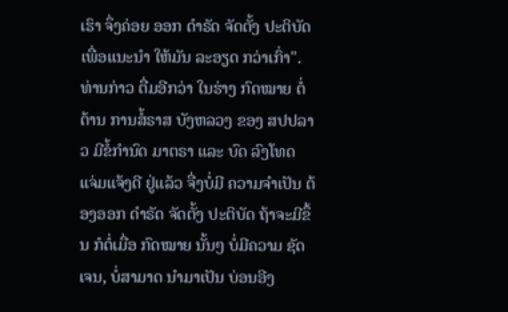ເຮົາ ຈຶ່ງຄ່ອຍ ອອກ ດໍາຣັດ ຈັດຕັ້ງ ປະຕິບັດ ເພື່ອແນະນໍາ ໃຫ້ມັນ ລະອຽດ ກວ່າເກົ່າ".
ທ່ານກ່າວ ຕື່ມອີກວ່າ ໃນຮ່າງ ກົດໝາຍ ຕໍ່ຕ້ານ ການສໍ້ຣາສ ບັງຫລວງ ຂອງ ສປປລາວ ມີຂໍ້ກໍານົດ ມາຕຣາ ແລະ ບົດ ລົງໂທດ ແຈ່ມແຈ້ງດີ ຢູ່ແລ້ວ ຈື່ງບໍ່ມີ ຄວາມຈໍາເປັນ ຕ້ອງອອກ ດໍາຣັດ ຈັດຕັ້ງ ປະຕິບັດ ຖ້າຈະມີຂຶ້ນ ກໍຕໍ່ເມື່ອ ກົດໝາຍ ນັ້ນໆ ບໍ່ມີຄວາມ ຊັດເຈນ, ບໍ່ສາມາດ ນໍາມາເປັນ ບ່ອນອີງ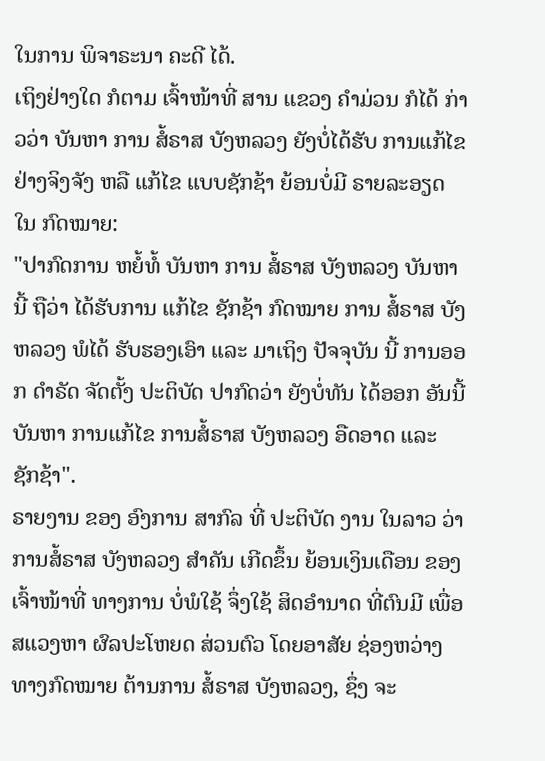ໃນການ ພິຈາຣະນາ ຄະດີ ໄດ້.
ເຖິງຢ່າງໃດ ກໍຕາມ ເຈົ້າໜ້າທີ່ ສານ ແຂວງ ຄໍາມ່ວນ ກໍໄດ້ ກ່າວວ່າ ບັນຫາ ການ ສໍ້ຣາສ ບັງຫລວງ ຍັງບໍ່ໄດ້ຮັບ ການແກ້ໄຂ ຢ່າງຈິງຈັງ ຫລື ແກ້ໄຂ ແບບຊັກຊ້າ ຍ້ອນບໍ່ມີ ຣາຍລະອຽດ ໃນ ກົດໝາຍ:
"ປາກົດການ ຫຍໍ້ທໍ້ ບັນຫາ ການ ສໍ້ຣາສ ບັງຫລວງ ບັນຫານີ້ ຖືວ່າ ໄດ້ຮັບການ ແກ້ໄຂ ຊັກຊ້າ ກົດໝາຍ ການ ສໍ້ຣາສ ບັງຫລວງ ພໍໄດ້ ຮັບຮອງເອົາ ແລະ ມາເຖິງ ປັຈຈຸບັນ ນີ້ ການອອກ ດໍາຣັດ ຈັດຕັ້ງ ປະຕິບັດ ປາກົດວ່າ ຍັງບໍ່ທັນ ໄດ້ອອກ ອັນນີ້ ບັນຫາ ການແກ້ໄຂ ການສໍ້ຣາສ ບັງຫລວງ ອືດອາດ ແລະ ຊັກຊ້າ".
ຣາຍງານ ຂອງ ອົງການ ສາກົລ ທີ່ ປະຕິບັດ ງານ ໃນລາວ ວ່າ ການສໍ້ຣາສ ບັງຫລວງ ສໍາຄັນ ເກີດຂຶ້ນ ຍ້ອນເງິນເດືອນ ຂອງ ເຈົ້າໜ້າທີ່ ທາງການ ບໍ່ພໍໃຊ້ ຈຶ່ງໃຊ້ ສິດອໍານາດ ທີ່ຕົນມີ ເພື່ອ ສແວງຫາ ຜົລປະໂຫຍດ ສ່ວນຕົວ ໂດຍອາສັຍ ຊ່ອງຫວ່າງ ທາງກົດໝາຍ ຕ້ານການ ສໍ້ຣາສ ບັງຫລວງ, ຊຶ່ງ ຈະ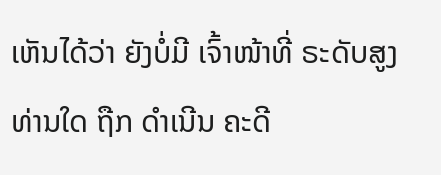ເຫັນໄດ້ວ່າ ຍັງບໍ່ມີ ເຈົ້າໜ້າທີ່ ຣະດັບສູງ ທ່ານໃດ ຖືກ ດໍາເນີນ ຄະດີ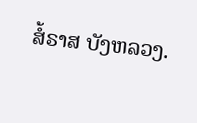ສໍ້ຣາສ ບັງຫລວງ.